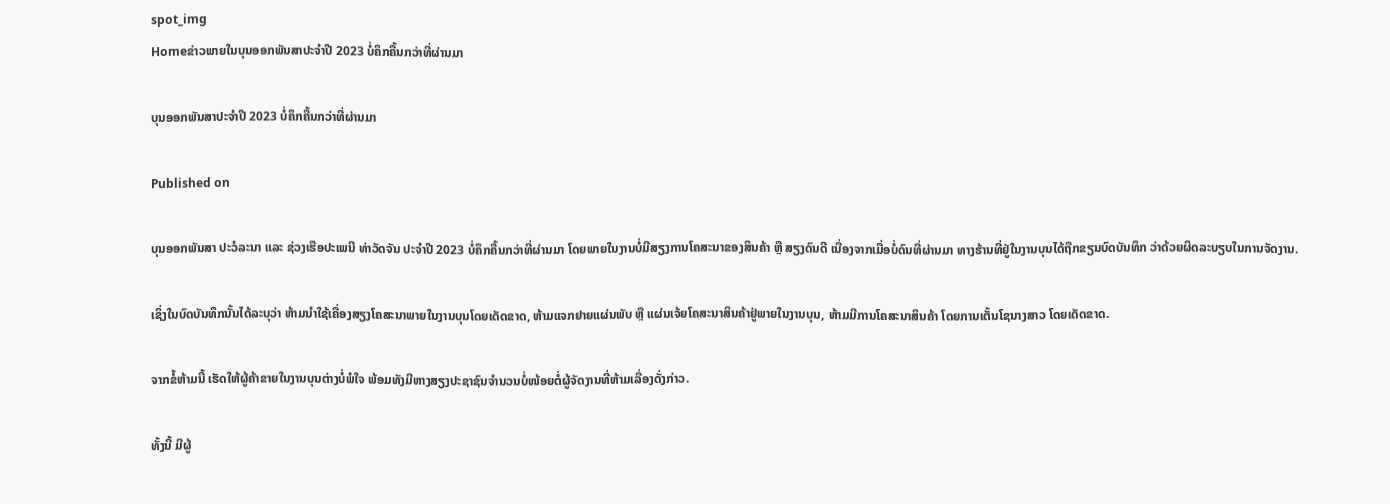spot_img
Homeຂ່າວພາຍໃນບຸນອອກພັນສາປະຈໍາປີ 2023 ບໍ່ຄຶກຄື້ນກວ່າທີ່ຜ່ານມາ

ບຸນອອກພັນສາປະຈໍາປີ 2023 ບໍ່ຄຶກຄື້ນກວ່າທີ່ຜ່ານມາ

Published on

ບຸນອອກພັນສາ ປະວໍລະນາ ແລະ ຊ່ວງເຮືອປະເພນີ ທ່າວັດຈັນ ປະຈໍາປີ 2023 ບໍ່ຄຶກຄື້ນກວ່າທີ່ຜ່ານມາ ໂດຍພາຍໃນງານບໍ່ມີສຽງການໂຄສະນາຂອງສິນຄ້າ ຫຼື ສຽງດົນດີ ເນື່ອງຈາກເມື່ອບໍ່ດົນທີ່ຜ່ານມາ ທາງຮ້ານທີ່ຢູ່ໃນງານບຸນໄດ້ຖືກຂຽນບົດບັນທຶກ ວ່າດ້ວຍຜິດລະບຽບໃນການຈັດງານ.

ເຊິ່ງໃນບົດບັນທຶກນັ້ນໄດ້ລະບຸວ່າ ຫ້າມນຳໃຊ້ເຄື່ອງສຽງໂຄສະນາພາຍໃນງານບຸນໂດຍເດັດຂາດ, ຫ້າມແຈກຢາຍແຜ່ນພັບ ຫຼື ແຜ່ນເຈ້ຍໂຄສະນາສິນຄ້າຢູ່ພາຍໃນງານບຸນ, ຫ້າມມີການໂຄສະນາສິນຄ້າ ໂດຍການເຕັ້ນໂຊນາງສາວ ໂດຍເດັດຂາດ.

ຈາກຂໍ້ຫ້າມນີ້ ເຮັດໃຫ້ຜູ້ຄ້າຂາຍໃນງານບຸນຕ່າງບໍ່ພໍໃຈ ພ້ອມທັງມີຫາງສຽງປະຊາຊົນຈຳນວນບໍ່ໜ້ອຍຕໍ່ຜູ້ຈັດງານທີ່ຫ້າມເລື່ອງດັ່ງກ່າວ.

ທັ້ງນີ້ ມີຜູ້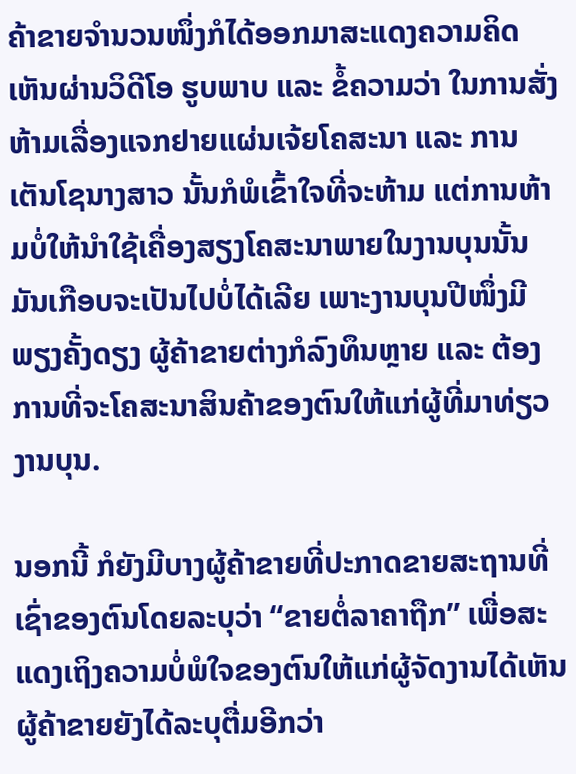ຄ້າຂາຍຈຳນວນໜຶ່ງກໍໄດ້ອອກມາສະແດງຄວາມຄິດເຫັນຜ່ານວິດີໂອ ຮູບພາບ ແລະ ຂໍ້ຄວາມວ່າ ໃນການສັ່ງຫ້າມເລື່ອງແຈກຢາຍແຜ່ນເຈ້ຍໂຄສະນາ ແລະ ການເຕັນໂຊນາງສາວ ນັ້ນກໍພໍເຂົ້າໃຈທີ່ຈະຫ້າມ ແຕ່ການຫ້າມບໍ່ໃຫ້ນຳໃຊ້ເຄື່ອງສຽງໂຄສະນາພາຍໃນງານບຸນນັ້ນ ມັນເກືອບຈະເປັນໄປບໍ່ໄດ້ເລີຍ ເພາະງານບຸນປີໜຶ່ງມີພຽງຄັ້ງດຽງ ຜູ້ຄ້າຂາຍຕ່າງກໍລົງທຶນຫຼາຍ ແລະ ຕ້ອງການທີ່ຈະໂຄສະນາສິນຄ້າຂອງຕົນໃຫ້ແກ່ຜູ້ທີ່ມາທ່ຽວງານບຸນ.

ນອກນີ້ ກໍຍັງມີບາງຜູ້ຄ້າຂາຍທີ່ປະກາດຂາຍສະຖານທີ່ເຊົ່າຂອງຕົນໂດຍລະບຸວ່າ “ຂາຍຕໍ່ລາຄາຖືກ” ເພື່ອສະແດງເຖິງຄວາມບໍ່ພໍໃຈຂອງຕົນໃຫ້ແກ່ຜູ້ຈັດງານໄດ້ເຫັນ ຜູ້ຄ້າຂາຍຍັງໄດ້ລະບຸຕື່ມອີກວ່າ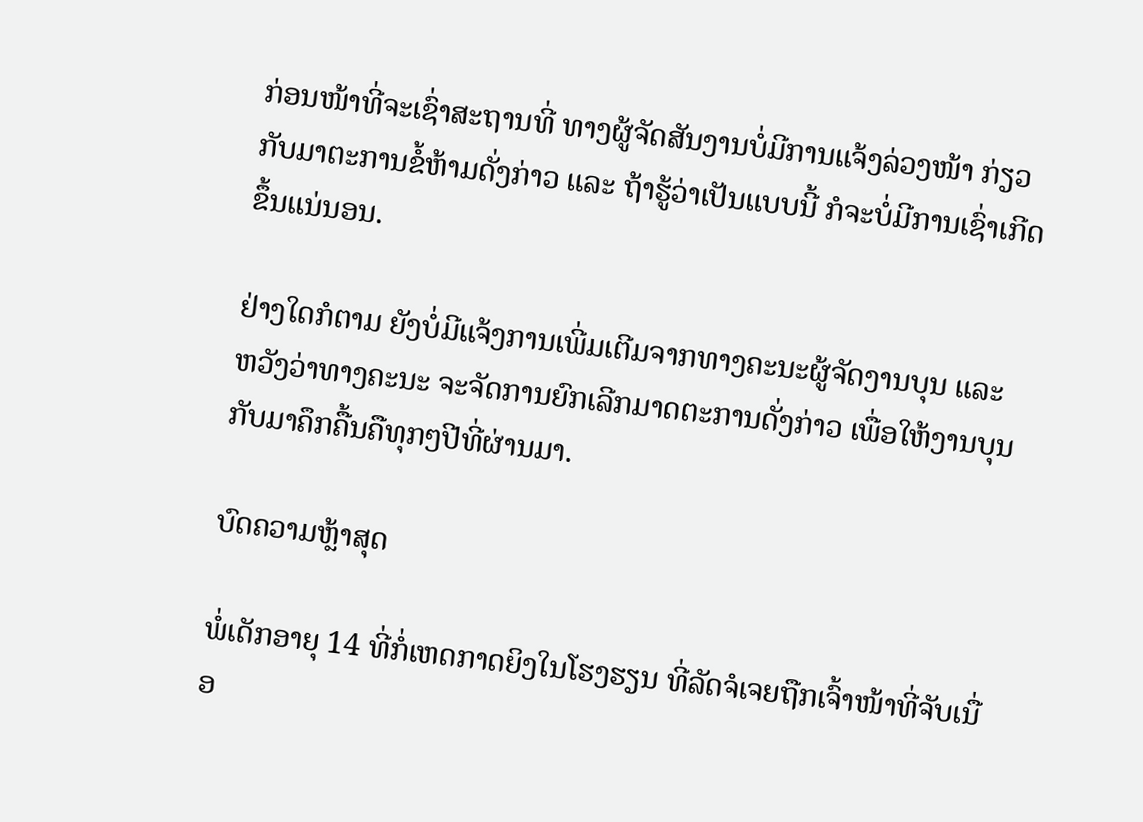ກ່ອນໜ້າທີ່ຈະເຊົ່າສະຖານທີ່ ທາງຜູ້ຈັດສັນງານບໍ່ມີການແຈ້ງລ່ວງໜ້າ ກ່ຽວກັບມາຕະການຂໍ້ຫ້າມດັ່ງກ່າວ ແລະ ຖ້າຮູ້ວ່າເປັນແບບນີ້ ກໍຈະບໍ່ມີການເຊົ່າເກີດຂຶ້ນແນ່ນອນ.

ຢ່າງໃດກໍຕາມ ຍັງບໍ່ມີແຈ້ງການເພີ່ມເຕີມຈາກທາງຄະນະຜູ້ຈັດງານບຸນ ແລະ ຫວັງວ່າທາງຄະນະ ຈະຈັດການຍົກເລີກມາດຕະການດັ່ງກ່າວ ເພື່ອໃຫ້ງານບຸນກັບມາຄຶກຄື້ນຄືທຸກໆປີທີ່ຜ່ານມາ.

ບົດຄວາມຫຼ້າສຸດ

ພໍ່ເດັກອາຍຸ 14 ທີ່ກໍ່ເຫດກາດຍິງໃນໂຮງຮຽນ ທີ່ລັດຈໍເຈຍຖືກເຈົ້າໜ້າທີ່ຈັບເນື່ອ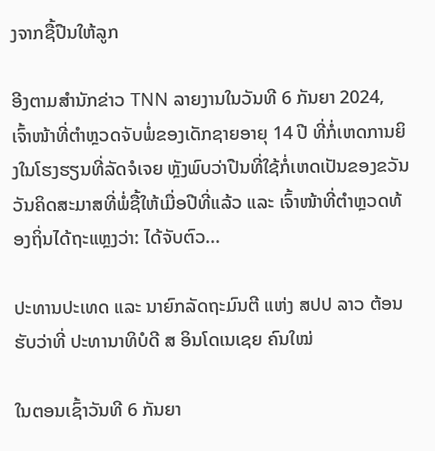ງຈາກຊື້ປືນໃຫ້ລູກ

ອີງຕາມສຳນັກຂ່າວ TNN ລາຍງານໃນວັນທີ 6 ກັນຍາ 2024, ເຈົ້າໜ້າທີ່ຕຳຫຼວດຈັບພໍ່ຂອງເດັກຊາຍອາຍຸ 14 ປີ ທີ່ກໍ່ເຫດການຍິງໃນໂຮງຮຽນທີ່ລັດຈໍເຈຍ ຫຼັງພົບວ່າປືນທີ່ໃຊ້ກໍ່ເຫດເປັນຂອງຂວັນວັນຄິດສະມາສທີ່ພໍ່ຊື້ໃຫ້ເມື່ອປີທີ່ແລ້ວ ແລະ ເຈົ້າໜ້າທີ່ຕຳຫຼວດທ້ອງຖິ່ນໄດ້ຖະແຫຼງວ່າ: ໄດ້ຈັບຕົວ...

ປະທານປະເທດ ແລະ ນາຍົກລັດຖະມົນຕີ ແຫ່ງ ສປປ ລາວ ຕ້ອນຮັບວ່າທີ່ ປະທານາທິບໍດີ ສ ອິນໂດເນເຊຍ ຄົນໃໝ່

ໃນຕອນເຊົ້າວັນທີ 6 ກັນຍາ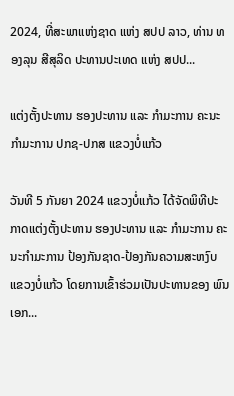2024, ທີ່ສະພາແຫ່ງຊາດ ແຫ່ງ ສປປ ລາວ, ທ່ານ ທອງລຸນ ສີສຸລິດ ປະທານປະເທດ ແຫ່ງ ສປປ...

ແຕ່ງຕັ້ງປະທານ ຮອງປະທານ ແລະ ກຳມະການ ຄະນະກຳມະການ ປກຊ-ປກສ ແຂວງບໍ່ແກ້ວ

ວັນທີ 5 ກັນຍາ 2024 ແຂວງບໍ່ແກ້ວ ໄດ້ຈັດພິທີປະກາດແຕ່ງຕັ້ງປະທານ ຮອງປະທານ ແລະ ກຳມະການ ຄະນະກຳມະການ ປ້ອງກັນຊາດ-ປ້ອງກັນຄວາມສະຫງົບ ແຂວງບໍ່ແກ້ວ ໂດຍການເຂົ້າຮ່ວມເປັນປະທານຂອງ ພົນເອກ...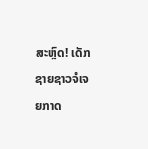ສະຫຼົດ! ເດັກຊາຍຊາວຈໍເຈຍກາດ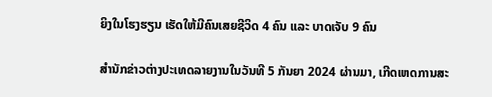ຍິງໃນໂຮງຮຽນ ເຮັດໃຫ້ມີຄົນເສຍຊີວິດ 4 ຄົນ ແລະ ບາດເຈັບ 9 ຄົນ

ສຳນັກຂ່າວຕ່າງປະເທດລາຍງານໃນວັນທີ 5 ກັນຍາ 2024 ຜ່ານມາ, ເກີດເຫດການສະ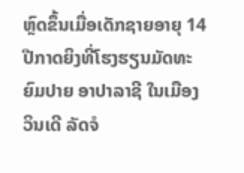ຫຼົດຂຶ້ນເມື່ອເດັກຊາຍອາຍຸ 14 ປີກາດຍິງທີ່ໂຮງຮຽນມັດທະຍົມປາຍ ອາປາລາຊີ ໃນເມືອງວິນເດີ ລັດຈໍ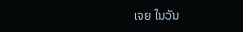ເຈຍ ໃນວັນ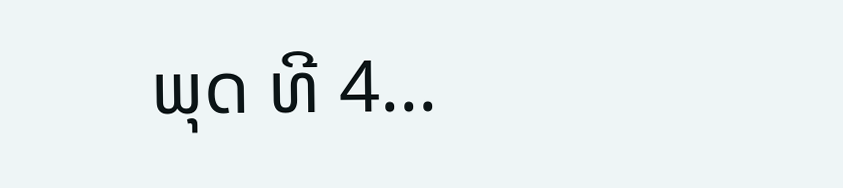ພຸດ ທີ 4...